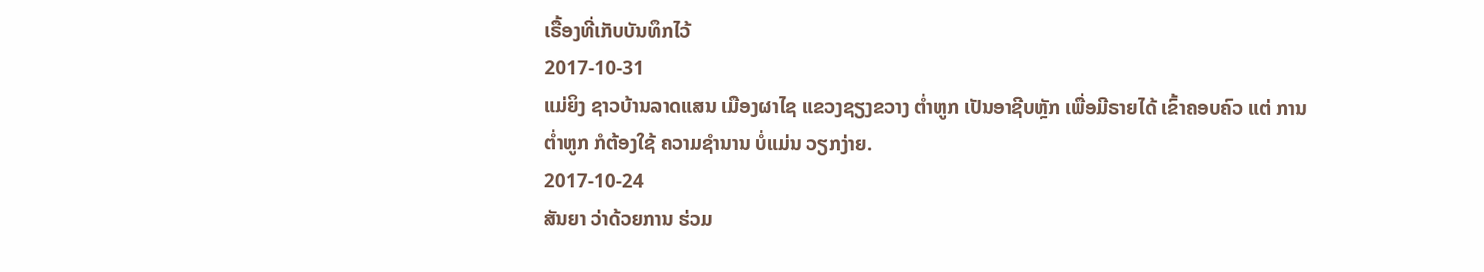ເຣື້ອງທີ່ເກັບບັນທຶກໄວ້
2017-10-31
ແມ່ຍິງ ຊາວບ້ານລາດແສນ ເມືອງຜາໄຊ ແຂວງຊຽງຂວາງ ຕໍ່າຫູກ ເປັນອາຊີບຫຼັກ ເພື່ອມີຣາຍໄດ້ ເຂົ້າຄອບຄົວ ແຕ່ ການຕໍ່າຫູກ ກໍຕ້ອງໃຊ້ ຄວາມຊໍານານ ບໍ່ແມ່ນ ວຽກງ່າຍ.
2017-10-24
ສັນຍາ ວ່າດ້ວຍການ ຮ່ວມ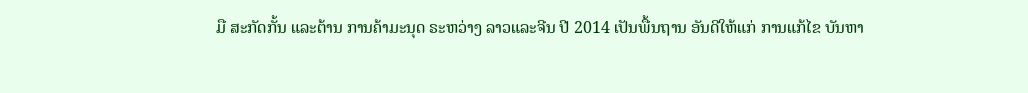ມື ສະກັດກັ້ນ ແລະຕ້ານ ການຄ້າມະນຸດ ຣະຫວ່າງ ລາວແລະຈີນ ປີ 2014 ເປັນພື້ນຖານ ອັນດີໃຫ້ແກ່ ການແກ້ໄຂ ບັນຫາ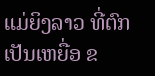ແມ່ຍິງລາວ ທີ່ຕົກເປັນເຫຍື່ອ ຂ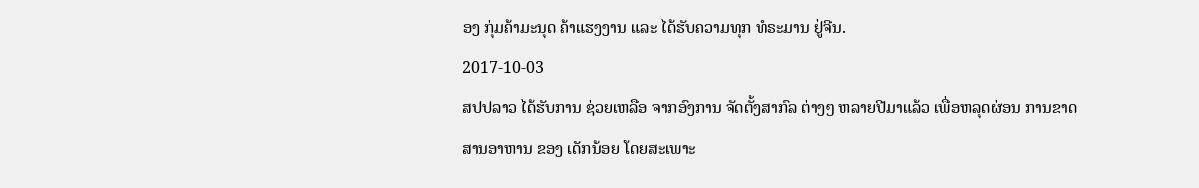ອງ ກຸ່ມຄ້າມະນຸດ ຄ້າແຮງງານ ແລະ ໄດ້ຮັບຄວາມທຸກ ທໍຣະມານ ຢູ່ຈີນ.
2017-10-03
ສປປລາວ ໄດ້ຮັບການ ຊ່ວຍເຫລືອ ຈາກອົງການ ຈັດຕັ້ງສາກົລ ຕ່າງໆ ຫລາຍປີມາແລ້ວ ເພື່ອຫລຸດຜ່ອນ ການຂາດ ສານອາຫານ ຂອງ ເດັກນ້ອຍ ໂດຍສະເພາະ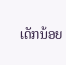ເດັກນ້ອຍ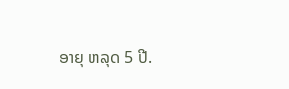ອາຍຸ ຫລຸດ 5 ປີ.